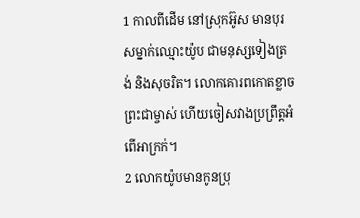1 កាលពីដើម នៅស្រុកអ៊ូស មានបុរសម្នាក់ឈ្មោះយ៉ូប ជាមនុស្សទៀងត្រង់ និងសុចរិត។ លោកគោរពកោតខ្លាចព្រះជាម្ចាស់ ហើយចៀសវាងប្រព្រឹត្តអំពើអាក្រក់។
2 លោកយ៉ូបមានកូនប្រុ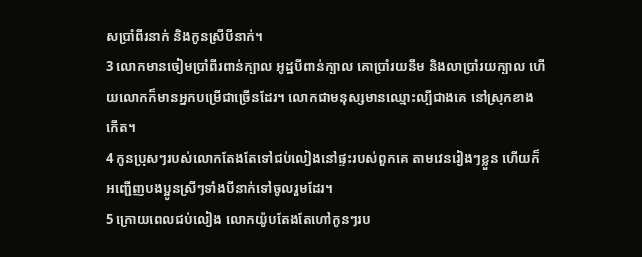សប្រាំពីរនាក់ និងកូនស្រីបីនាក់។
3 លោកមានចៀមប្រាំពីរពាន់ក្បាល អូដ្ឋបីពាន់ក្បាល គោប្រាំរយនឹម និងលាប្រាំរយក្បាល ហើយលោកក៏មានអ្នកបម្រើជាច្រើនដែរ។ លោកជាមនុស្សមានឈ្មោះល្បីជាងគេ នៅស្រុកខាងកើត។
4 កូនប្រុសៗរបស់លោកតែងតែទៅជប់លៀងនៅផ្ទះរបស់ពួកគេ តាមវេនរៀងៗខ្លួន ហើយក៏អញ្ជើញបងប្អូនស្រីៗទាំងបីនាក់ទៅចូលរួមដែរ។
5 ក្រោយពេលជប់លៀង លោកយ៉ូបតែងតែហៅកូនៗរប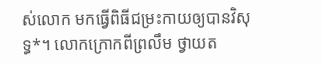ស់លោក មកធ្វើពិធីជម្រះកាយឲ្យបានវិសុទ្ធ*។ លោកក្រោកពីព្រលឹម ថ្វាយត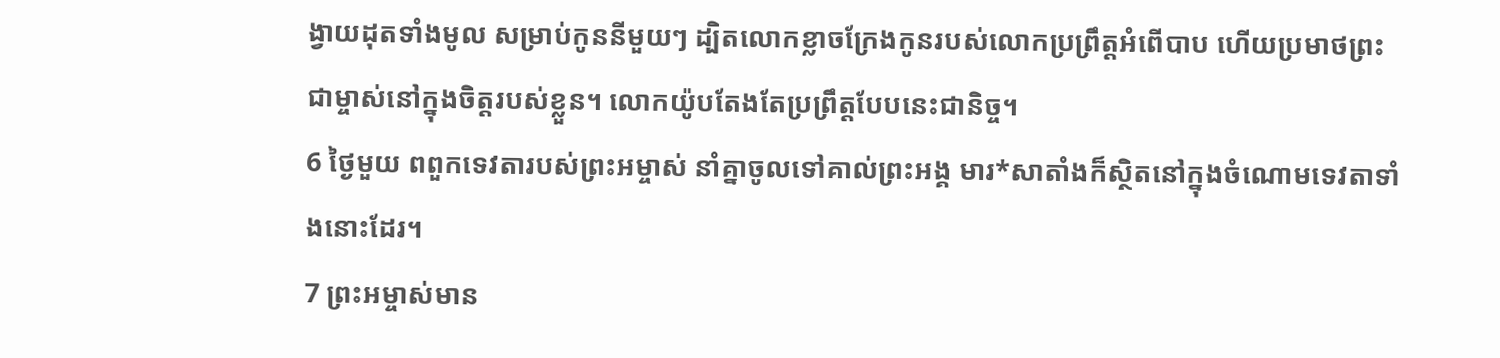ង្វាយដុតទាំងមូល សម្រាប់កូននីមួយៗ ដ្បិតលោកខ្លាចក្រែងកូនរបស់លោកប្រព្រឹត្តអំពើបាប ហើយប្រមាថព្រះជាម្ចាស់នៅក្នុងចិត្តរបស់ខ្លួន។ លោកយ៉ូបតែងតែប្រព្រឹត្តបែបនេះជានិច្ច។
6 ថ្ងៃមួយ ពពួកទេវតារបស់ព្រះអម្ចាស់ នាំគ្នាចូលទៅគាល់ព្រះអង្គ មារ*សាតាំងក៏ស្ថិតនៅក្នុងចំណោមទេវតាទាំងនោះដែរ។
7 ព្រះអម្ចាស់មាន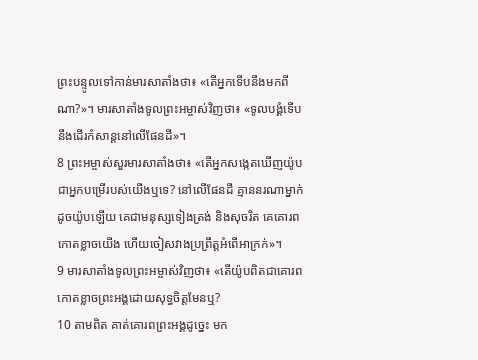ព្រះបន្ទូលទៅកាន់មារសាតាំងថា៖ «តើអ្នកទើបនឹងមកពីណា?»។ មារសាតាំងទូលព្រះអម្ចាស់វិញថា៖ «ទូលបង្គំទើបនឹងដើរកំសាន្តនៅលើផែនដី»។
8 ព្រះអម្ចាស់សួរមារសាតាំងថា៖ «តើអ្នកសង្កេតឃើញយ៉ូប ជាអ្នកបម្រើរបស់យើងឬទេ? នៅលើផែនដី គ្មាននរណាម្នាក់ដូចយ៉ូបឡើយ គេជាមនុស្សទៀងត្រង់ និងសុចរិត គេគោរពកោតខ្លាចយើង ហើយចៀសវាងប្រព្រឹត្តអំពើអាក្រក់»។
9 មារសាតាំងទូលព្រះអម្ចាស់វិញថា៖ «តើយ៉ូបពិតជាគោរពកោតខ្លាចព្រះអង្គដោយសុទ្ធចិត្តមែនឬ?
10 តាមពិត គាត់គោរពព្រះអង្គដូច្នេះ មក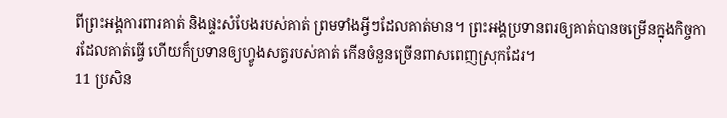ពីព្រះអង្គការពារគាត់ និងផ្ទះសំបែងរបស់គាត់ ព្រមទាំងអ្វីៗដែលគាត់មាន។ ព្រះអង្គប្រទានពរឲ្យគាត់បានចម្រើនក្នុងកិច្ចការដែលគាត់ធ្វើ ហើយក៏ប្រទានឲ្យហ្វូងសត្វរបស់គាត់ កើនចំនួនច្រើនពាសពេញស្រុកដែរ។
11 ប្រសិន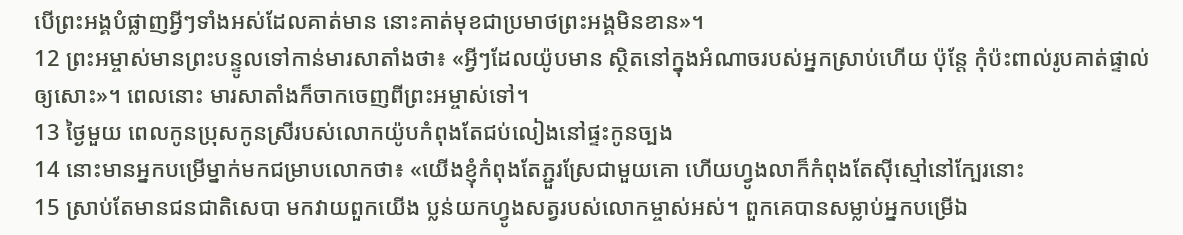បើព្រះអង្គបំផ្លាញអ្វីៗទាំងអស់ដែលគាត់មាន នោះគាត់មុខជាប្រមាថព្រះអង្គមិនខាន»។
12 ព្រះអម្ចាស់មានព្រះបន្ទូលទៅកាន់មារសាតាំងថា៖ «អ្វីៗដែលយ៉ូបមាន ស្ថិតនៅក្នុងអំណាចរបស់អ្នកស្រាប់ហើយ ប៉ុន្តែ កុំប៉ះពាល់រូបគាត់ផ្ទាល់ឲ្យសោះ»។ ពេលនោះ មារសាតាំងក៏ចាកចេញពីព្រះអម្ចាស់ទៅ។
13 ថ្ងៃមួយ ពេលកូនប្រុសកូនស្រីរបស់លោកយ៉ូបកំពុងតែជប់លៀងនៅផ្ទះកូនច្បង
14 នោះមានអ្នកបម្រើម្នាក់មកជម្រាបលោកថា៖ «យើងខ្ញុំកំពុងតែភ្ជួរស្រែជាមួយគោ ហើយហ្វូងលាក៏កំពុងតែស៊ីស្មៅនៅក្បែរនោះ
15 ស្រាប់តែមានជនជាតិសេបា មកវាយពួកយើង ប្លន់យកហ្វូងសត្វរបស់លោកម្ចាស់អស់។ ពួកគេបានសម្លាប់អ្នកបម្រើឯ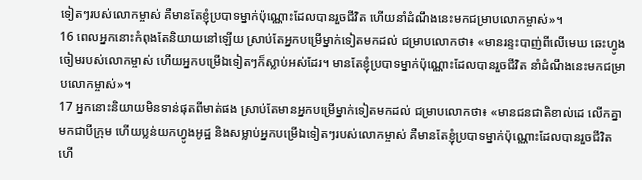ទៀតៗរបស់លោកម្ចាស់ គឺមានតែខ្ញុំប្របាទម្នាក់ប៉ុណ្ណោះដែលបានរួចជីវិត ហើយនាំដំណឹងនេះមកជម្រាបលោកម្ចាស់»។
16 ពេលអ្នកនោះកំពុងតែនិយាយនៅឡើយ ស្រាប់តែអ្នកបម្រើម្នាក់ទៀតមកដល់ ជម្រាបលោកថា៖ «មានរន្ទះបាញ់ពីលើមេឃ ឆេះហ្វូងចៀមរបស់លោកម្ចាស់ ហើយអ្នកបម្រើឯទៀតៗក៏ស្លាប់អស់ដែរ។ មានតែខ្ញុំប្របាទម្នាក់ប៉ុណ្ណោះដែលបានរួចជីវិត នាំដំណឹងនេះមកជម្រាបលោកម្ចាស់»។
17 អ្នកនោះនិយាយមិនទាន់ផុតពីមាត់ផង ស្រាប់តែមានអ្នកបម្រើម្នាក់ទៀតមកដល់ ជម្រាបលោកថា៖ «មានជនជាតិខាល់ដេ លើកគ្នាមកជាបីក្រុម ហើយប្លន់យកហ្វូងអូដ្ឋ និងសម្លាប់អ្នកបម្រើឯទៀតៗរបស់លោកម្ចាស់ គឺមានតែខ្ញុំប្របាទម្នាក់ប៉ុណ្ណោះដែលបានរួចជីវិត ហើ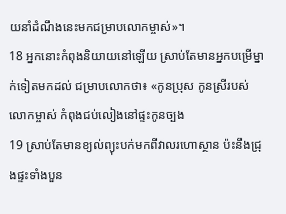យនាំដំណឹងនេះមកជម្រាបលោកម្ចាស់»។
18 អ្នកនោះកំពុងនិយាយនៅឡើយ ស្រាប់តែមានអ្នកបម្រើម្នាក់ទៀតមកដល់ ជម្រាបលោកថា៖ «កូនប្រុស កូនស្រីរបស់លោកម្ចាស់ កំពុងជប់លៀងនៅផ្ទះកូនច្បង
19 ស្រាប់តែមានខ្យល់ព្យុះបក់មកពីវាលរហោស្ថាន ប៉ះនឹងជ្រុងផ្ទះទាំងបួន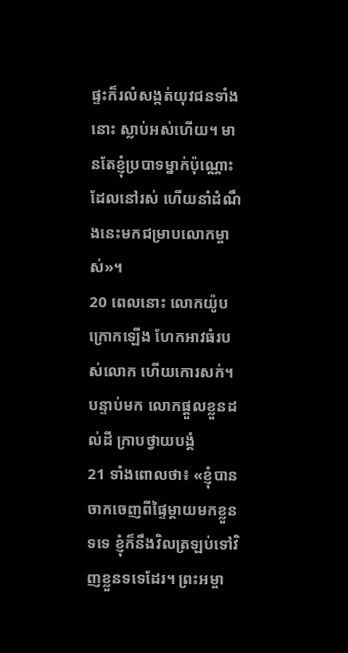ផ្ទះក៏រលំសង្កត់យុវជនទាំងនោះ ស្លាប់អស់ហើយ។ មានតែខ្ញុំប្របាទម្នាក់ប៉ុណ្ណោះដែលនៅរស់ ហើយនាំដំណឹងនេះមកជម្រាបលោកម្ចាស់»។
20 ពេលនោះ លោកយ៉ូបក្រោកឡើង ហែកអាវធំរបស់លោក ហើយកោរសក់។ បន្ទាប់មក លោកផ្ដួលខ្លួនដល់ដី ក្រាបថ្វាយបង្គំ
21 ទាំងពោលថា៖ «ខ្ញុំបានចាកចេញពីផ្ទៃម្ដាយមកខ្លួនទទេ ខ្ញុំក៏នឹងវិលត្រឡប់ទៅវិញខ្លួនទទេដែរ។ ព្រះអម្ចា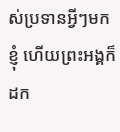ស់ប្រទានអ្វីៗមកខ្ញុំ ហើយព្រះអង្គក៏ដក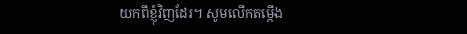យកពីខ្ញុំវិញដែរ។ សូមលើកតម្កើង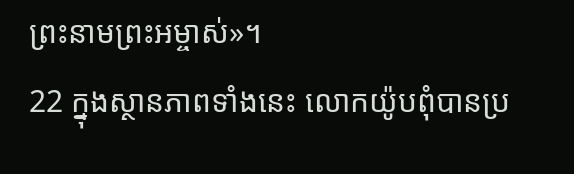ព្រះនាមព្រះអម្ចាស់»។
22 ក្នុងស្ថានភាពទាំងនេះ លោកយ៉ូបពុំបានប្រ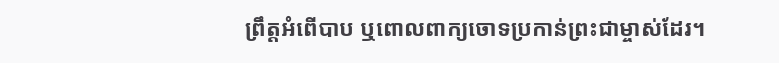ព្រឹត្តអំពើបាប ឬពោលពាក្យចោទប្រកាន់ព្រះជាម្ចាស់ដែរ។